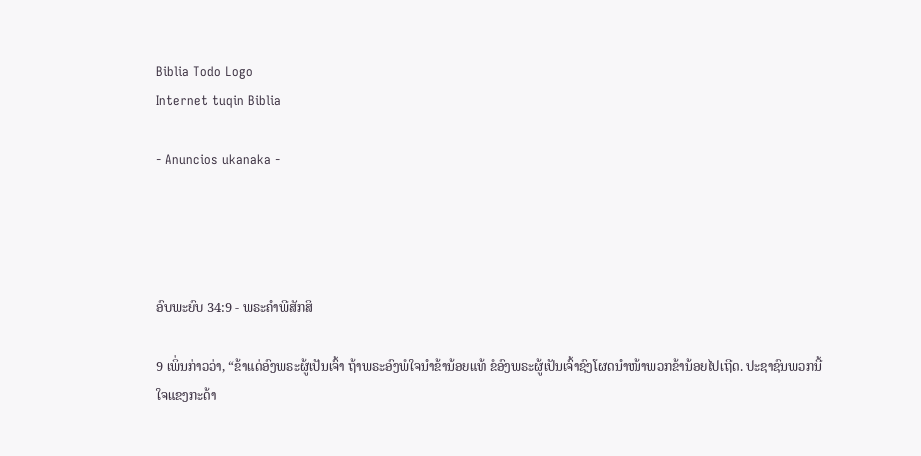Biblia Todo Logo
Internet tuqin Biblia

- Anuncios ukanaka -




ອົບພະຍົບ 34:9 - ພຣະຄຳພີສັກສິ

9 ເພິ່ນກ່າວວ່າ, “ຂ້າແດ່ອົງພຣະຜູ້ເປັນເຈົ້າ ຖ້າພຣະອົງພໍໃຈນຳຂ້ານ້ອຍແທ້ ຂໍອົງພຣະຜູ້ເປັນເຈົ້າຊົງໂຜດນຳໜ້າພວກຂ້ານ້ອຍໄປເຖີດ. ປະຊາຊົນພວກນີ້ໃຈແຂງກະດ້າ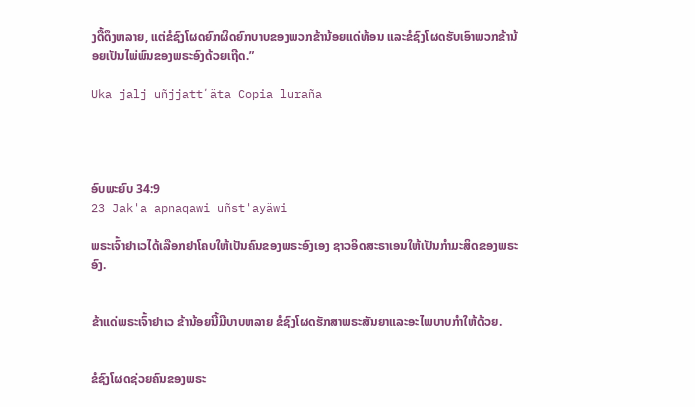ງດື້ດຶງຫລາຍ, ແຕ່ຂໍຊົງໂຜດຍົກຜິດຍົກບາບຂອງພວກຂ້ານ້ອຍແດ່ທ້ອນ ແລະຂໍຊົງໂຜດຮັບເອົາພວກຂ້ານ້ອຍເປັນໄພ່ພົນຂອງພຣະອົງດ້ວຍເຖີດ.”

Uka jalj uñjjattʼäta Copia luraña




ອົບພະຍົບ 34:9
23 Jak'a apnaqawi uñst'ayäwi

ພຣະເຈົ້າຢາເວໄດ້ເລືອກຢາໂຄບໃຫ້ເປັນຄົນຂອງພຣະອົງເອງ ຊາວອິດສະຣາເອນໃຫ້ເປັນກຳມະສິດຂອງພຣະອົງ.


ຂ້າແດ່ພຣະເຈົ້າຢາເວ ຂ້ານ້ອຍນີ້ມີບາບຫລາຍ ຂໍຊົງໂຜດຮັກສາພຣະສັນຍາແລະອະໄພບາບກຳໃຫ້ດ້ວຍ.


ຂໍຊົງໂຜດຊ່ວຍຄົນຂອງພຣະ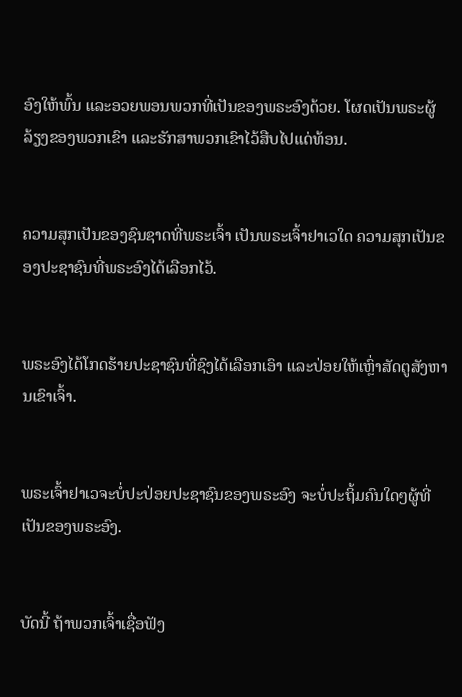ອົງໃຫ້ພົ້ນ ແລະອວຍພອນພວກທີ່ເປັນຂອງພຣະອົງດ້ວຍ. ໂຜດເປັນພຣະຜູ້ລ້ຽງຂອງພວກເຂົາ ແລະຮັກສາພວກເຂົາໄວ້ສືບໄປແດ່ທ້ອນ.


ຄວາມສຸກເປັນຂອງຊົນຊາດທີ່ພຣະເຈົ້າ ເປັນພຣະເຈົ້າຢາເວໃດ ຄວາມສຸກເປັນຂອງປະຊາຊົນທີ່ພຣະອົງໄດ້ເລືອກໄວ້.


ພຣະອົງໄດ້ໂກດຮ້າຍປະຊາຊົນທີ່ຊົງໄດ້ເລືອກເອົາ ແລະປ່ອຍໃຫ້ເຫຼົ່າສັດຕູສັງຫານເຂົາເຈົ້າ.


ພຣະເຈົ້າຢາເວຈະບໍ່ປະປ່ອຍປະຊາຊົນຂອງພຣະອົງ ຈະບໍ່ປະຖິ້ມຄົນໃດໆຜູ້ທີ່ເປັນຂອງພຣະອົງ.


ບັດນີ້ ຖ້າພວກເຈົ້າເຊື່ອຟັງ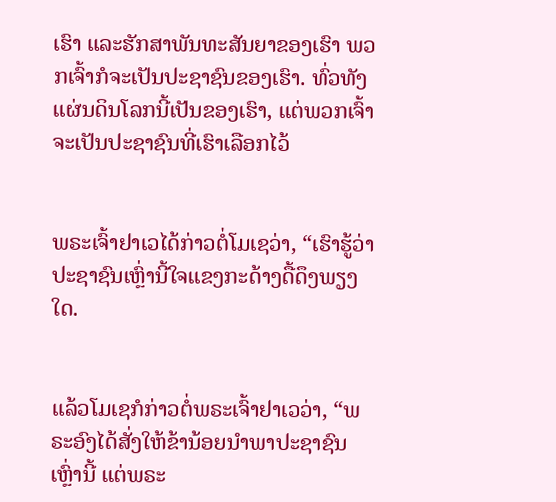ເຮົາ ແລະຮັກສາພັນທະສັນຍາຂອງເຮົາ ພວກເຈົ້າກໍຈະເປັນປະຊາຊົນຂອງເຮົາ. ທົ່ວທັງແຜ່ນດິນໂລກນີ້ເປັນຂອງເຮົາ, ແຕ່ພວກເຈົ້າຈະເປັນປະຊາຊົນທີ່ເຮົາເລືອກໄວ້


ພຣະເຈົ້າຢາເວໄດ້ກ່າວຕໍ່ໂມເຊວ່າ, “ເຮົາຮູ້ວ່າປະຊາຊົນເຫຼົ່ານີ້ໃຈແຂງກະດ້າງດື້ດຶງພຽງໃດ.


ແລ້ວໂມເຊກໍກ່າວຕໍ່ພຣະເຈົ້າຢາເວວ່າ, “ພຣະອົງໄດ້ສັ່ງໃຫ້ຂ້ານ້ອຍນຳພາປະຊາຊົນເຫຼົ່ານີ້ ແຕ່ພຣະ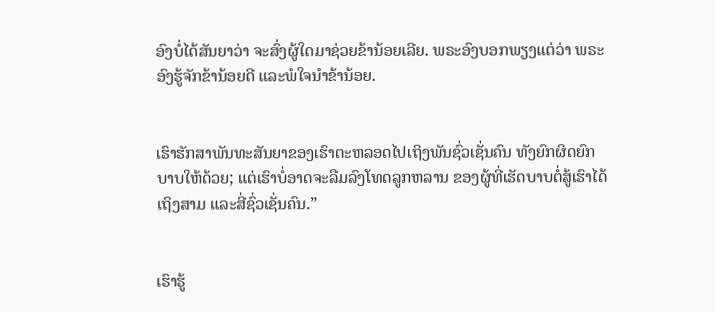ອົງບໍ່ໄດ້ສັນຍາວ່າ ຈະສົ່ງຜູ້ໃດມາຊ່ວຍຂ້ານ້ອຍເລີຍ. ພຣະອົງບອກພຽງແຕ່ວ່າ ພຣະອົງຮູ້ຈັກຂ້ານ້ອຍດີ ແລະພໍໃຈນຳຂ້ານ້ອຍ.


ເຮົາຮັກສາພັນທະສັນຍາຂອງເຮົາຕະຫລອດໄປເຖິງພັນຊົ່ວເຊັ່ນຄົນ ທັງຍົກຜິດຍົກບາບໃຫ້ດ້ວຍ; ແຕ່ເຮົາບໍ່ອາດຈະລືມລົງໂທດລູກຫລານ ຂອງຜູ້ທີ່ເຮັດບາບຕໍ່ສູ້ເຮົາໄດ້ເຖິງສາມ ແລະສີ່ຊົ່ວເຊັ່ນຄົນ.”


ເຮົາຮູ້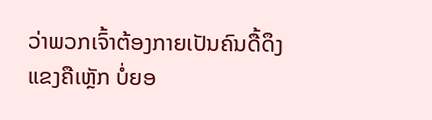ວ່າພວກເຈົ້າຕ້ອງກາຍເປັນຄົນດື້ດຶງ ແຂງຄືເຫຼັກ ບໍ່ຍອ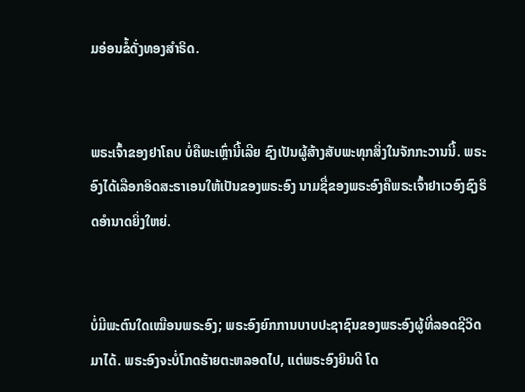ມອ່ອນຂໍ້ດັ່ງທອງສຳຣິດ.


ພຣະເຈົ້າຂອງຢາໂຄບ ບໍ່ຄືພະເຫຼົ່ານີ້ເລີຍ ຊົງເປັນຜູ້ສ້າງສັບພະທຸກສິ່ງໃນຈັກກະວານນີ້. ພຣະອົງໄດ້ເລືອກອິດສະຣາເອນໃຫ້ເປັນຂອງພຣະອົງ ນາມຊື່ຂອງພຣະອົງຄືພຣະເຈົ້າຢາເວອົງຊົງຣິດອຳນາດຍິ່ງໃຫຍ່.


ບໍ່ມີພະຕົນໃດເໝືອນພຣະອົງ; ພຣະອົງຍົກການບາບປະຊາຊົນຂອງພຣະອົງຜູ້ທີ່ລອດຊີວິດມາໄດ້. ພຣະອົງຈະບໍ່ໂກດຮ້າຍຕະຫລອດໄປ, ແຕ່ພຣະອົງຍິນດີ ໂດ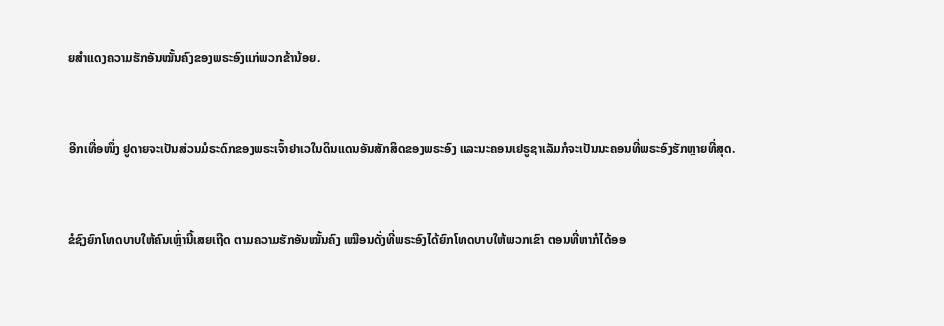ຍສຳແດງຄວາມຮັກອັນໝັ້ນຄົງຂອງພຣະອົງແກ່ພວກຂ້ານ້ອຍ.


ອີກເທື່ອໜຶ່ງ ຢູດາຍຈະເປັນສ່ວນມໍຣະດົກຂອງພຣະເຈົ້າຢາເວໃນດິນແດນອັນສັກສິດຂອງພຣະອົງ ແລະນະຄອນເຢຣູຊາເລັມກໍຈະເປັນນະຄອນທີ່ພຣະອົງຮັກຫຼາຍທີ່ສຸດ.


ຂໍຊົງຍົກໂທດບາບໃຫ້ຄົນເຫຼົ່ານີ້ເສຍເຖີດ ຕາມຄວາມຮັກອັນໝັ້ນຄົງ ເໝືອນດັ່ງທີ່ພຣະອົງໄດ້ຍົກໂທດບາບໃຫ້ພວກເຂົາ ຕອນທີ່ຫາກໍໄດ້ອອ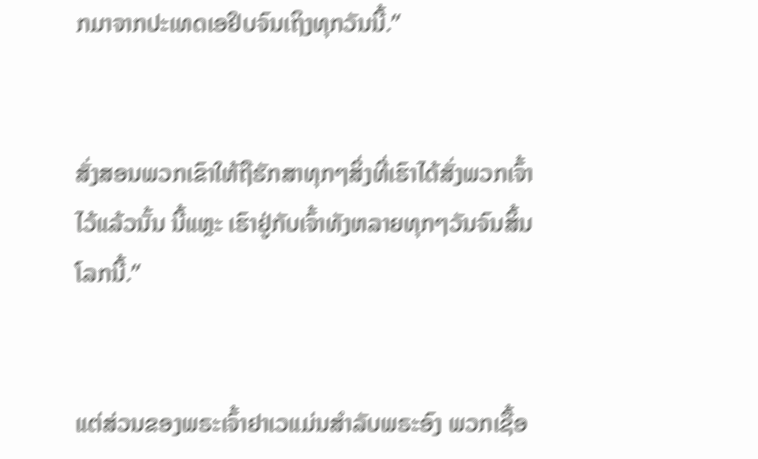ກມາຈາກປະເທດເອຢິບຈົນເຖິງທຸກວັນນີ້.”


ສັ່ງສອນພວກເຂົາໃຫ້ຖືຮັກສາທຸກໆສິ່ງທີ່ເຮົາໄດ້ສັ່ງພວກເຈົ້າໄວ້ແລ້ວນັ້ນ ນີ້ແຫຼະ ເຮົາຢູ່ກັບເຈົ້າທັງຫລາຍທຸກໆວັນຈົນສິ້ນໂລກນີ້.”


ແຕ່ສ່ວນຂອງພຣະເຈົ້າຢາເວແມ່ນສຳລັບພຣະອົງ ພວກເຊື້ອ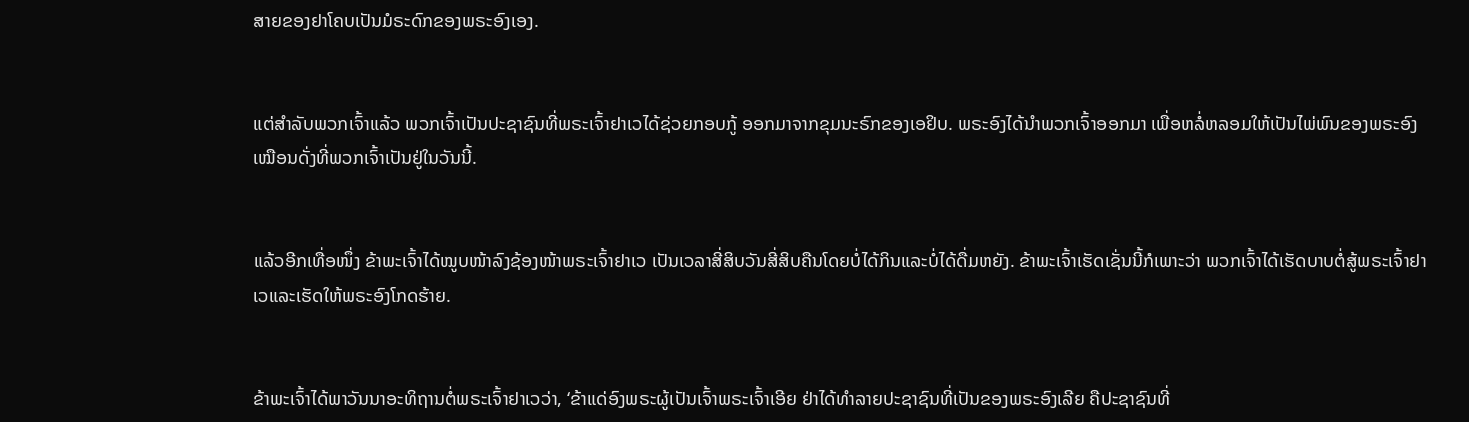ສາຍຂອງຢາໂຄບເປັນມໍຣະດົກຂອງພຣະອົງເອງ.


ແຕ່ສຳລັບພວກເຈົ້າແລ້ວ ພວກເຈົ້າເປັນປະຊາຊົນທີ່ພຣະເຈົ້າຢາເວໄດ້ຊ່ວຍກອບກູ້ ອອກມາຈາກຂຸມນະຣົກຂອງເອຢິບ. ພຣະອົງໄດ້ນຳພວກເຈົ້າອອກມາ ເພື່ອຫລໍ່ຫລອມໃຫ້ເປັນໄພ່ພົນຂອງພຣະອົງ ເໝືອນດັ່ງທີ່ພວກເຈົ້າເປັນຢູ່ໃນວັນນີ້.


ແລ້ວອີກເທື່ອໜຶ່ງ ຂ້າພະເຈົ້າໄດ້ໝູບໜ້າລົງຊ້ອງໜ້າພຣະເຈົ້າຢາເວ ເປັນເວລາສີ່ສິບວັນສີ່ສິບຄືນໂດຍບໍ່ໄດ້ກິນແລະບໍ່ໄດ້ດື່ມຫຍັງ. ຂ້າພະເຈົ້າເຮັດເຊັ່ນນີ້ກໍເພາະວ່າ ພວກເຈົ້າໄດ້ເຮັດບາບຕໍ່ສູ້ພຣະເຈົ້າຢາເວແລະເຮັດໃຫ້ພຣະອົງໂກດຮ້າຍ.


ຂ້າພະເຈົ້າໄດ້ພາວັນນາອະທິຖານຕໍ່ພຣະເຈົ້າຢາເວວ່າ, ‘ຂ້າແດ່ອົງພຣະຜູ້ເປັນເຈົ້າພຣະເຈົ້າເອີຍ ຢ່າໄດ້ທຳລາຍປະຊາຊົນທີ່ເປັນຂອງພຣະອົງເລີຍ ຄືປະຊາຊົນທີ່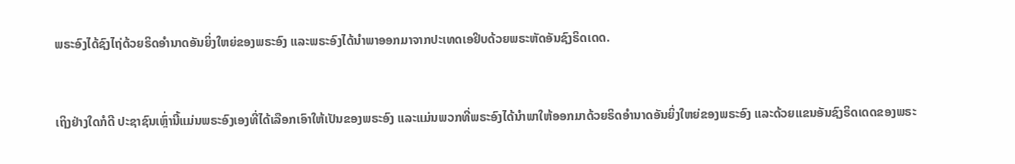ພຣະອົງໄດ້ຊົງໄຖ່ດ້ວຍຣິດອຳນາດອັນຍິ່ງໃຫຍ່ຂອງພຣະອົງ ແລະພຣະອົງໄດ້ນຳພາອອກມາຈາກປະເທດເອຢິບດ້ວຍພຣະຫັດອັນຊົງຣິດເດດ.


ເຖິງຢ່າງໃດກໍດີ ປະຊາຊົນເຫຼົ່ານີ້ແມ່ນພຣະອົງເອງທີ່ໄດ້ເລືອກເອົາໃຫ້ເປັນຂອງພຣະອົງ ແລະແມ່ນພວກທີ່ພຣະອົງໄດ້ນຳພາໃຫ້ອອກມາດ້ວຍຣິດອຳນາດອັນຍິ່ງໃຫຍ່ຂອງພຣະອົງ ແລະດ້ວຍແຂນອັນຊົງຣິດເດດຂອງພຣະ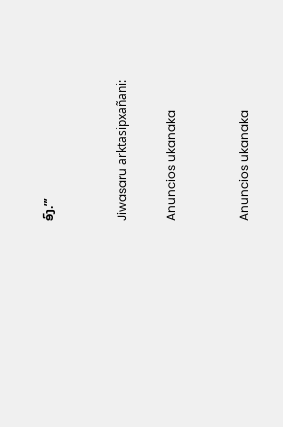ອົງ.”’


Jiwasaru arktasipxañani:

Anuncios ukanaka


Anuncios ukanaka